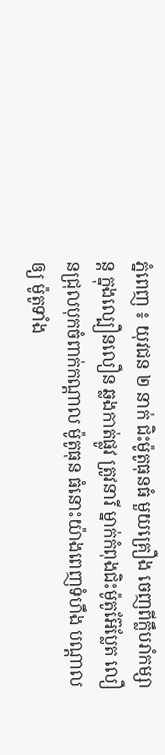ភ្នំពេញ ៖ យុវជន ២ នាក់ ជិះម៉ូតូធុនធំ មួយគ្រឿង ចេញពីក្លឹបរាំកម្សាន្ត ក្នុងល្បឿនលឿន ឆ្លងកាត់ផ្លូវ ត្រូវនារី ម្នាក់កំពុងជិះម៉ូតូអ៊ែប្លែត លឿនជ្រុលបុកចំពាក់កណ្តាល ម៉ូតូធុន ធំនោះយ៉ាងពេញទំហឹង បណ្តាលឲ្យ ម៉ូតូទាំង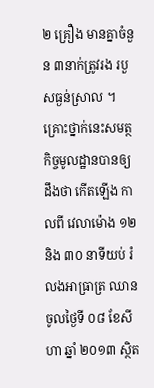២ គ្រឿង មានគ្នាចំនួន ៣នាក់ត្រូវរង របួសធ្ងន់ស្រាល ។ គ្រោះថ្នាក់នេះសមត្ថកិច្ចមូលដ្ឋានបានឲ្យដឹងថា កើតឡើង កាលពី វេលាម៉ោង ១២ និង ៣០ នាទីយប់ រំលងអាធ្រាត្រ ឈានចូលថ្ងៃទី ០៨ ខែសីហា ឆ្នាំ ២០១៣ ស្ថិត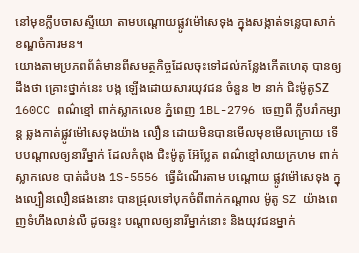នៅមុខក្លឹបចាសស្ទីយោ តាមបណ្តោយផ្លូវម៉ៅសេទុង ក្នុងសង្កាត់ទន្លេបាសាក់ ខណ្ឌចំការមន។
យោងតាមប្រភពព័ត៌មានពីសមត្ថកិច្ចដែលចុះទៅដល់កន្លែងកើតហេតុ បានឲ្យដឹងថា គ្រោះថ្នាក់នេះ បង្ក ឡើងដោយសារយុវជន ចំនួន ២ នាក់ ជិះម៉ូតូSZ 160CC ពណ៌ខ្មៅ ពាក់ស្លាកលេខ ភ្នំពេញ 1BL-2796 ចេញពី ក្លឹបរាំកម្សាន្ត ឆ្លងកាត់ផ្លូវម៉ៅសេទុងយ៉ាង លឿន ដោយមិនបានមើលមុខមើលក្រោយ ទើបបណ្តាលឲ្យនារីម្នាក់ ដែលកំពុង ជិះម៉ូតូ អ៊ែប្លែត ពណ៌ខ្មៅលាយក្រហម ពាក់ស្លាកលេខ បាត់ដំបង 1S-5556 ធ្វើដំណើរតាម បណ្តោយ ផ្លូវម៉ៅសេទុង ក្នុងល្បឿនលឿនផងនោះ បានជ្រុលទៅបុកចំពីពាក់កណ្តាល ម៉ូតូ SZ យ៉ាងពេញទំហឹងលាន់លឺ ដូចរន្ទះ បណ្តាលឲ្យនារីម្នាក់នោះ និងយុវជនម្នាក់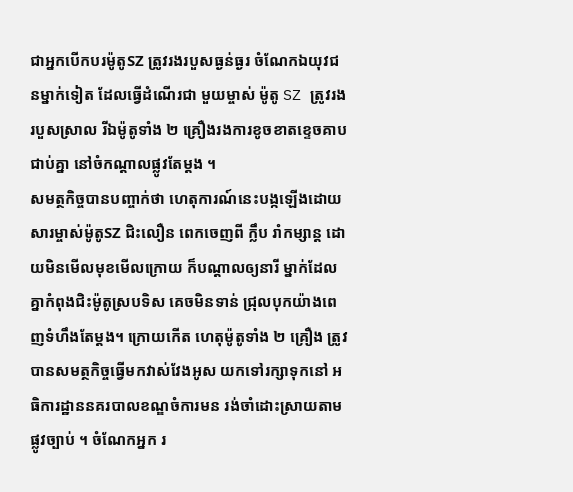ជាអ្នកបើកបរម៉ូតូSZ ត្រូវរងរបួសធ្ងន់ធ្ងរ ចំណែកឯយុវជនម្នាក់ទៀត ដែលធ្វើដំណើរជា មួយម្ចាស់ ម៉ូតូ SZ ត្រូវរងរបួសស្រាល រីឯម៉ូតូទាំង ២ គ្រឿងរងការខូចខាតខ្ទេចគាបជាប់គ្នា នៅចំកណ្តាលផ្លូវតែម្តង ។
សមត្ថកិច្ចបានបញ្ចាក់ថា ហេតុការណ៍នេះបង្កឡើងដោយសារម្ចាស់ម៉ូតូSZ ជិះលឿន ពេកចេញពី ក្លឹប រាំកម្សាន្ត ដោយមិនមើលមុខមើលក្រោយ ក៏បណ្តាលឲ្យនារី ម្នាក់ដែល គ្នាកំពុងជិះម៉ូតូស្របទិស គេចមិនទាន់ ជ្រុលបុកយ៉ាងពេញទំហឹងតែម្តង។ ក្រោយកើត ហេតុម៉ូតូទាំង ២ គ្រឿង ត្រូវបានសមត្ថកិច្ចធ្វើមកវាស់វែងអូស យកទៅរក្សាទុកនៅ អធិការដ្ឋាននគរបាលខណ្ឌចំការមន រង់ចាំដោះស្រាយតាមផ្លូវច្បាប់ ។ ចំណែកអ្នក រ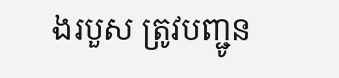ងរបួស ត្រូវបញ្ជូន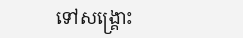ទៅសង្គ្រោះ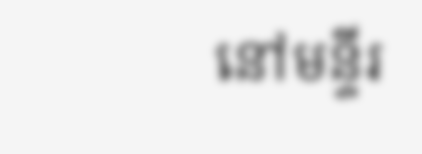នៅមន្ទីរ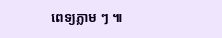ពេទ្យភ្លាម ៗ ៕